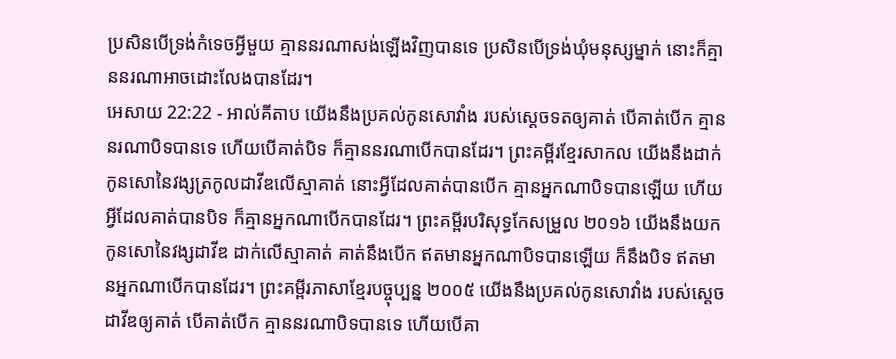ប្រសិនបើទ្រង់កំទេចអ្វីមួយ គ្មាននរណាសង់ឡើងវិញបានទេ ប្រសិនបើទ្រង់ឃុំមនុស្សម្នាក់ នោះក៏គ្មាននរណាអាចដោះលែងបានដែរ។
អេសាយ 22:22 - អាល់គីតាប យើងនឹងប្រគល់កូនសោវាំង របស់ស្ដេចទតឲ្យគាត់ បើគាត់បើក គ្មាននរណាបិទបានទេ ហើយបើគាត់បិទ ក៏គ្មាននរណាបើកបានដែរ។ ព្រះគម្ពីរខ្មែរសាកល យើងនឹងដាក់កូនសោនៃវង្សត្រកូលដាវីឌលើស្មាគាត់ នោះអ្វីដែលគាត់បានបើក គ្មានអ្នកណាបិទបានឡើយ ហើយអ្វីដែលគាត់បានបិទ ក៏គ្មានអ្នកណាបើកបានដែរ។ ព្រះគម្ពីរបរិសុទ្ធកែសម្រួល ២០១៦ យើងនឹងយកកូនសោនៃវង្សដាវីឌ ដាក់លើស្មាគាត់ គាត់នឹងបើក ឥតមានអ្នកណាបិទបានឡើយ ក៏នឹងបិទ ឥតមានអ្នកណាបើកបានដែរ។ ព្រះគម្ពីរភាសាខ្មែរបច្ចុប្បន្ន ២០០៥ យើងនឹងប្រគល់កូនសោវាំង របស់ស្ដេចដាវីឌឲ្យគាត់ បើគាត់បើក គ្មាននរណាបិទបានទេ ហើយបើគា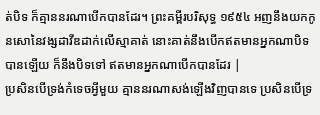ត់បិទ ក៏គ្មាននរណាបើកបានដែរ។ ព្រះគម្ពីរបរិសុទ្ធ ១៩៥៤ អញនឹងយកកូនសោនៃវង្សដាវីឌដាក់លើស្មាគាត់ នោះគាត់នឹងបើកឥតមានអ្នកណាបិទបានឡើយ ក៏នឹងបិទទៅ ឥតមានអ្នកណាបើកបានដែរ |
ប្រសិនបើទ្រង់កំទេចអ្វីមួយ គ្មាននរណាសង់ឡើងវិញបានទេ ប្រសិនបើទ្រ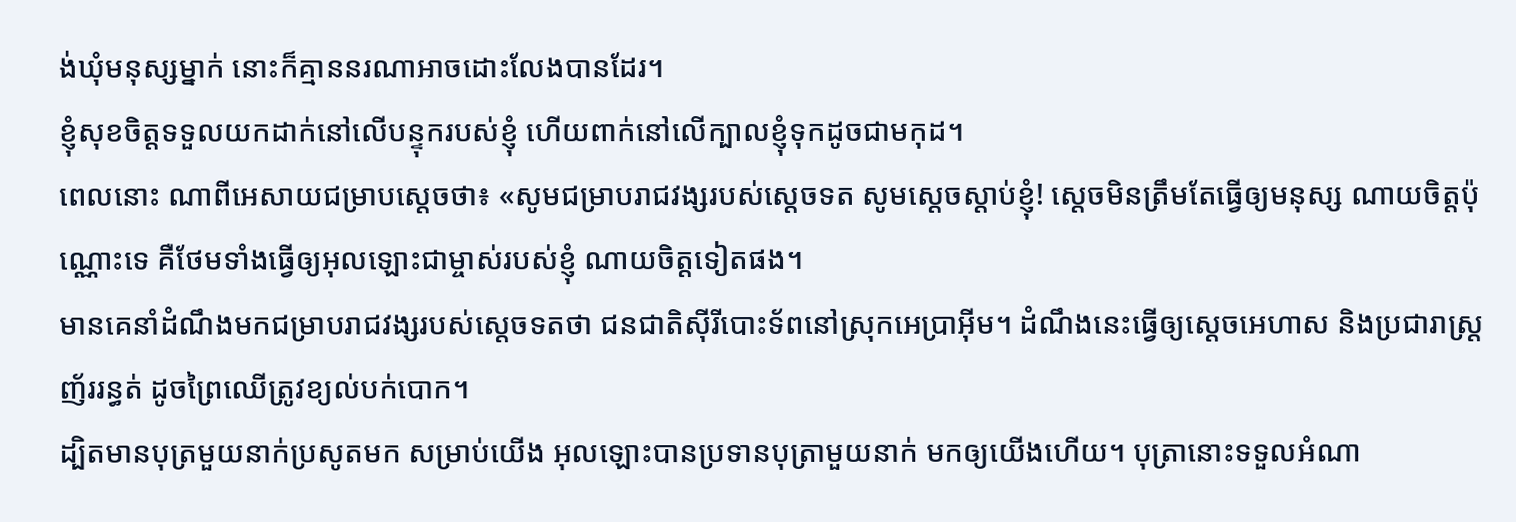ង់ឃុំមនុស្សម្នាក់ នោះក៏គ្មាននរណាអាចដោះលែងបានដែរ។
ខ្ញុំសុខចិត្តទទួលយកដាក់នៅលើបន្ទុករបស់ខ្ញុំ ហើយពាក់នៅលើក្បាលខ្ញុំទុកដូចជាមកុដ។
ពេលនោះ ណាពីអេសាយជម្រាបស្តេចថា៖ «សូមជម្រាបរាជវង្សរបស់ស្តេចទត សូមស្តេចស្តាប់ខ្ញុំ! ស្តេចមិនត្រឹមតែធ្វើឲ្យមនុស្ស ណាយចិត្តប៉ុណ្ណោះទេ គឺថែមទាំងធ្វើឲ្យអុលឡោះជាម្ចាស់របស់ខ្ញុំ ណាយចិត្តទៀតផង។
មានគេនាំដំណឹងមកជម្រាបរាជវង្សរបស់ស្តេចទតថា ជនជាតិស៊ីរីបោះទ័ពនៅស្រុកអេប្រាអ៊ីម។ ដំណឹងនេះធ្វើឲ្យស្តេចអេហាស និងប្រជារាស្ត្រញ័ររន្ធត់ ដូចព្រៃឈើត្រូវខ្យល់បក់បោក។
ដ្បិតមានបុត្រមួយនាក់ប្រសូតមក សម្រាប់យើង អុលឡោះបានប្រទានបុត្រាមួយនាក់ មកឲ្យយើងហើយ។ បុត្រានោះទទួលអំណា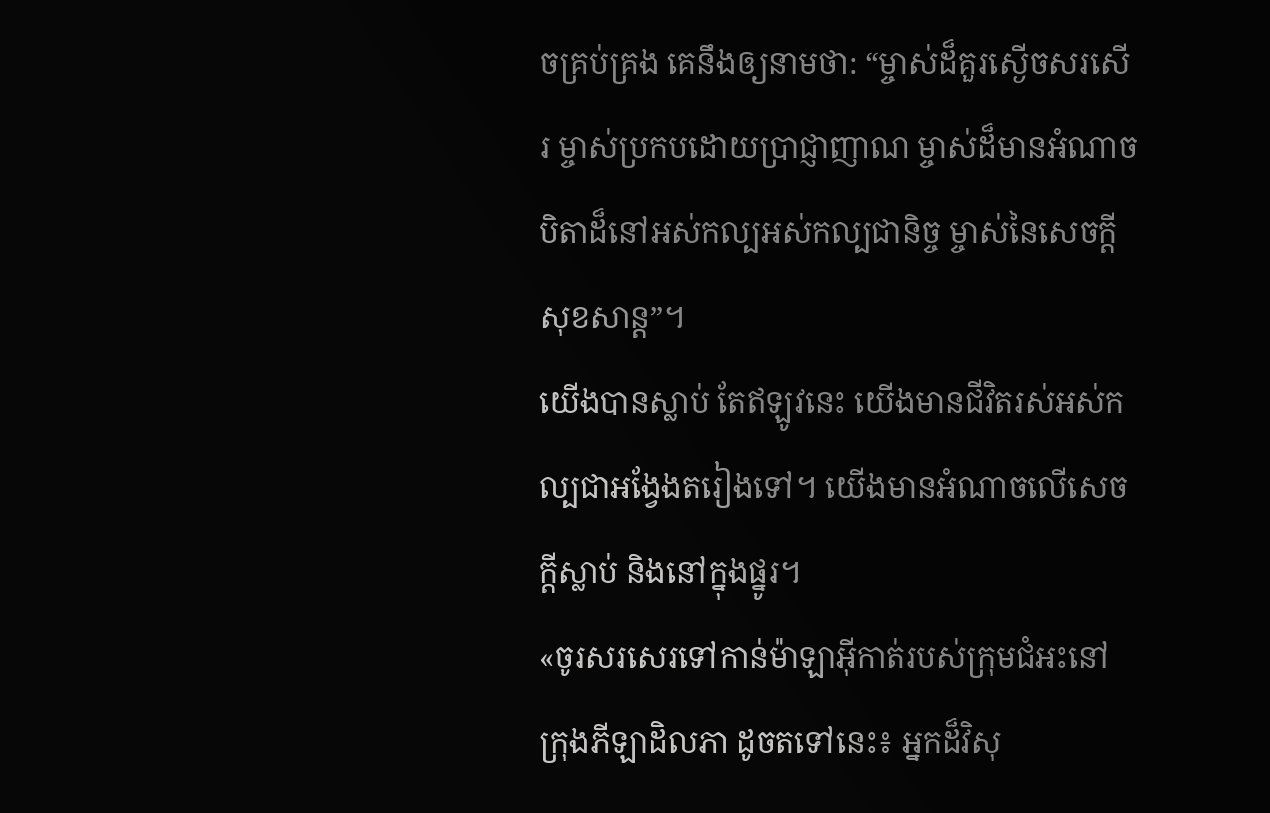ចគ្រប់គ្រង គេនឹងឲ្យនាមថា: “ម្ចាស់ដ៏គួរស្ងើចសរសើរ ម្ចាស់ប្រកបដោយប្រាជ្ញាញាណ ម្ចាស់ដ៏មានអំណាច បិតាដ៏នៅអស់កល្បអស់កល្បជានិច្ច ម្ចាស់នៃសេចក្ដីសុខសាន្ត”។
យើងបានស្លាប់ តែឥឡូវនេះ យើងមានជីវិតរស់អស់កល្បជាអង្វែងតរៀងទៅ។ យើងមានអំណាចលើសេចក្ដីស្លាប់ និងនៅក្នុងផ្នូរ។
«ចូរសរសេរទៅកាន់ម៉ាឡាអ៊ីកាត់របស់ក្រុមជំអះនៅក្រុងភីឡាដិលភា ដូចតទៅនេះ៖ អ្នកដ៏វិសុ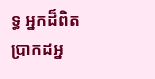ទ្ធ អ្នកដ៏ពិតប្រាកដអ្ន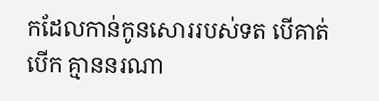កដែលកាន់កូនសោររបស់ទត បើគាត់បើក គ្មាននរណា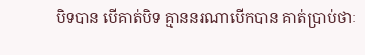បិទបាន បើគាត់បិទ គ្មាននរណាបើកបាន គាត់ប្រាប់ថាៈ